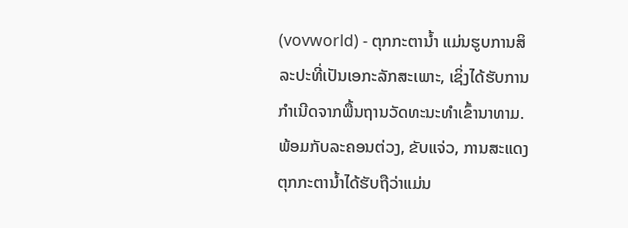(vovworld) - ຕຸກກະຕານ້ຳ ແມ່ນຮູບການສິລະປະທີ່ເປັນເອກະລັກສະເພາະ, ເຊິ່ງໄດ້ຮັບການກຳເນີດຈາກພື້ນຖານວັດທະນະທຳເຂົ້ານາທາມ. ພ້ອມກັບລະຄອນຕ່ວງ, ຂັບແຈ່ວ, ການສະແດງຕຸກກະຕານ້ຳໄດ້ຮັບຖືວ່າແມ່ນ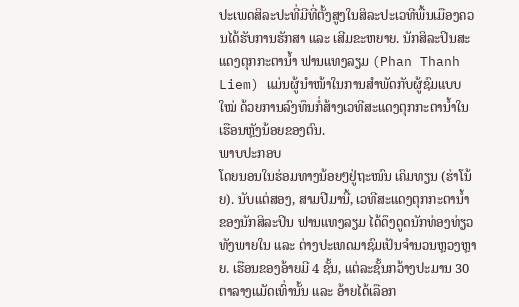ປະເພດສິລະປະທີ່ມີທີ່ຕັ້ງສູງໃນສິລະປະເວທີພື້ນເມືອງຄວນໄດ້ຮັບການຮັກສາ ແລະ ເສີມຂະຫຍາຍ. ນັກສິລະປິນສະແດງຕຸກກະຕານ້ຳ ຟານແທງລຽມ (Phan Thanh Liem) ແມ່ນຜູ້ນຳໜ້າໃນການສຳພັດກັບຜູ້ຊົມແບບໃໝ່ ດ້ວຍການລົງທຶນກໍ່ສ້າງເວທີສະແດງຕຸກກະຕານ້ຳໃນເຮືອນຫຼັງນ້ອຍຂອງຕົນ.
ພາບປະກອບ
ໂດຍນອນໃນຮ່ອມທາງນ້ອຍໆຢູ່ຖະໜົນ ເຄິມທຽນ (ຮ່າໂນ້ຍ). ນັບແຕ່ສອງ, ສາມປີມານີ້, ເວທີສະແດງຕຸກກະຕານ້ຳ ຂອງນັກສິລະປິນ ຟານແທງລຽມ ໄດ້ດຶງດູດນັກທ່ອງທ່ຽວທັງພາຍໃນ ແລະ ຕ່າງປະເທດມາຊົມເປັນຈຳນວນຫຼວງຫຼາຍ. ເຮືອນຂອງອ້າຍມີ 4 ຊັ້ນ, ແຕ່ລະຊັ້ນກວ້າງປະມານ 30 ຕາລາງແມັດເທົ່ານັ້ນ ແລະ ອ້າຍໄດ້ເລືອກ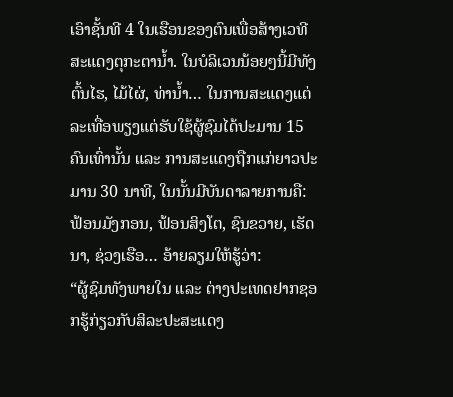ເອົາຊັ້ນທີ 4 ໃນເຮືອນຂອງຕົນເພື່ອສ້າງເວທີສະແດງຕຸກະຕານ້ຳ. ໃນບໍລິເວນນ້ອຍໆນີ້ມີທັງຕົ້ນໄຮ, ໄມ້ໄຜ່, ທ່ານ້ຳ… ໃນການສະແດງແຕ່ລະເທື່ອພຽງແຕ່ຮັບໃຊ້ຜູ້ຊົມໄດ້ປະມານ 15 ຄົນເທົ່ານັ້ນ ແລະ ການສະແດງຖືກແກ່ຍາວປະມານ 30 ນາທີ, ໃນນັ້ນມີບັນດາລາຍການຄື: ຟ້ອນມັງກອນ, ຟ້ອນສິງໂຕ, ຊົນຂວາຍ, ເຮັດນາ, ຊ່ວງເຮືອ… ອ້າຍລຽມໃຫ້ຮູ້ວ່າ:
“ຜູ້ຊົມທັງພາຍໃນ ແລະ ຕ່າງປະເທດຢາກຊອກຮູ້ກ່ຽວກັບສິລະປະສະແດງ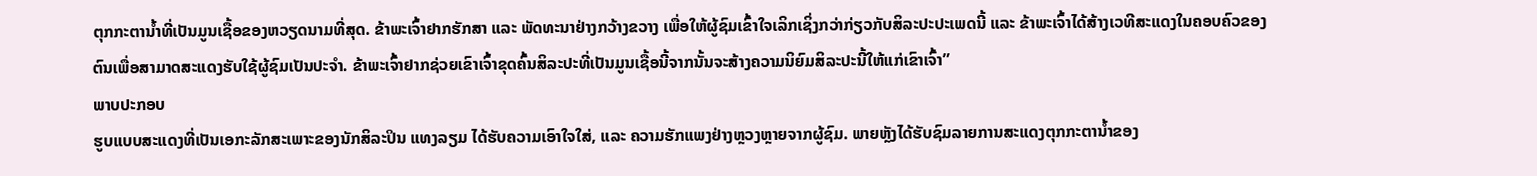ຕຸກກະຕານ້ຳທີ່ເປັນມູນເຊື້ອຂອງຫວຽດນາມທີ່ສຸດ. ຂ້າພະເຈົ້າຢາກຮັກສາ ແລະ ພັດທະນາຢ່າງກວ້າງຂວາງ ເພື່ອໃຫ້ຜູ້ຊົມເຂົ້າໃຈເລິກເຊິ່ງກວ່າກ່ຽວກັບສິລະປະປະເພດນີ້ ແລະ ຂ້າພະເຈົ້າໄດ້ສ້າງເວທີສະແດງໃນຄອບຄົວຂອງຕົນເພື່ອສາມາດສະແດງຮັບໃຊ້ຜູ້ຊົມເປັນປະຈຳ. ຂ້າພະເຈົ້າຢາກຊ່ວຍເຂົາເຈົ້າຂຸດຄົ້ນສິລະປະທີ່ເປັນມູນເຊື້ອນີ້ຈາກນັ້ນຈະສ້າງຄວາມນິຍົມສິລະປະນີ້ໃຫ້ແກ່ເຂົາເຈົ້າ”
ພາບປະກອບ
ຮູບແບບສະແດງທີ່ເປັນເອກະລັກສະເພາະຂອງນັກສິລະປິນ ແທງລຽມ ໄດ້ຮັບຄວາມເອົາໃຈໃສ່, ແລະ ຄວາມຮັກແພງຢ່າງຫຼວງຫຼາຍຈາກຜູ້ຊົມ. ພາຍຫຼັງໄດ້ຮັບຊົມລາຍການສະແດງຕຸກກະຕານ້ຳຂອງ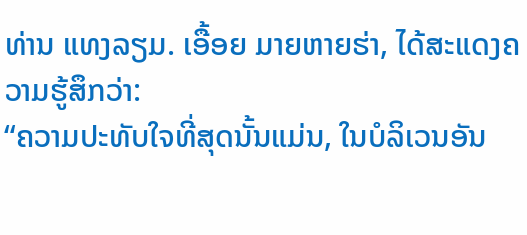ທ່ານ ແທງລຽມ. ເອື້ອຍ ມາຍຫາຍຮ່າ, ໄດ້ສະແດງຄວາມຮູ້ສຶກວ່າ:
“ຄວາມປະທັບໃຈທີ່ສຸດນັ້ນແມ່ນ, ໃນບໍລິເວນອັນ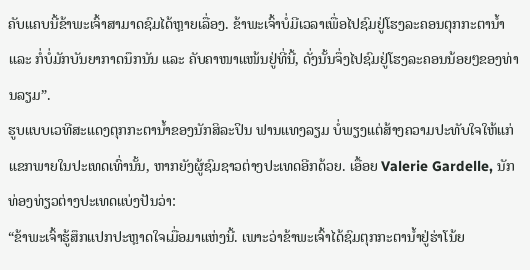ຄັບແຄບນີ້ຂ້າພະເຈົ້າສາມາດຊົມໄດ້ຫຼາຍເລື່ອງ. ຂ້າພະເຈົ້າບໍ່ມີເວລາເພື່ອໄປຊົມຢູ່ໂຮງລະຄອນຕຸກກະຕານ້ຳ ແລະ ກໍ່ບໍ່ມັກບັນຍາກາດນຶກນັນ ແລະ ຄັບຄາໜາແໜ້ນຢູ່ທີ່ນີ້, ດັ່ງນັ້ນຈຶ່ງໄປຊົມຢູ່ໂຮງລະຄອນນ້ອຍໆຂອງທ່ານລຽມ”.
ຮູບແບບເວທີສະແດງຕຸກກະຕານ້ຳຂອງນັກສິລະປິນ ຟານແທງລຽມ ບໍ່ພຽງແຕ່ສ້າງຄວາມປະທັບໃຈໃຫ້ແກ່ແຂກພາຍໃນປະເທດເທົ່ານັ້ນ, ຫາກຍັງຜູ້ຊົມຊາວຕ່າງປະເທດອີກດ້ວຍ. ເອື້ອຍ Valerie Gardelle, ນັກທ່ອງທ່ຽວຕ່າງປະເທດແບ່ງປັນວ່າ:
“ຂ້າພະເຈົ້າຮູ້ສຶກແປກປະຫຼາດໃຈເມື່ອມາແຫ່ງນີ້. ເພາະວ່າຂ້າພະເຈົ້າໄດ້ຊົມຕຸກກະຕານ້ຳຢູ່ຮ່າໂນ້ຍ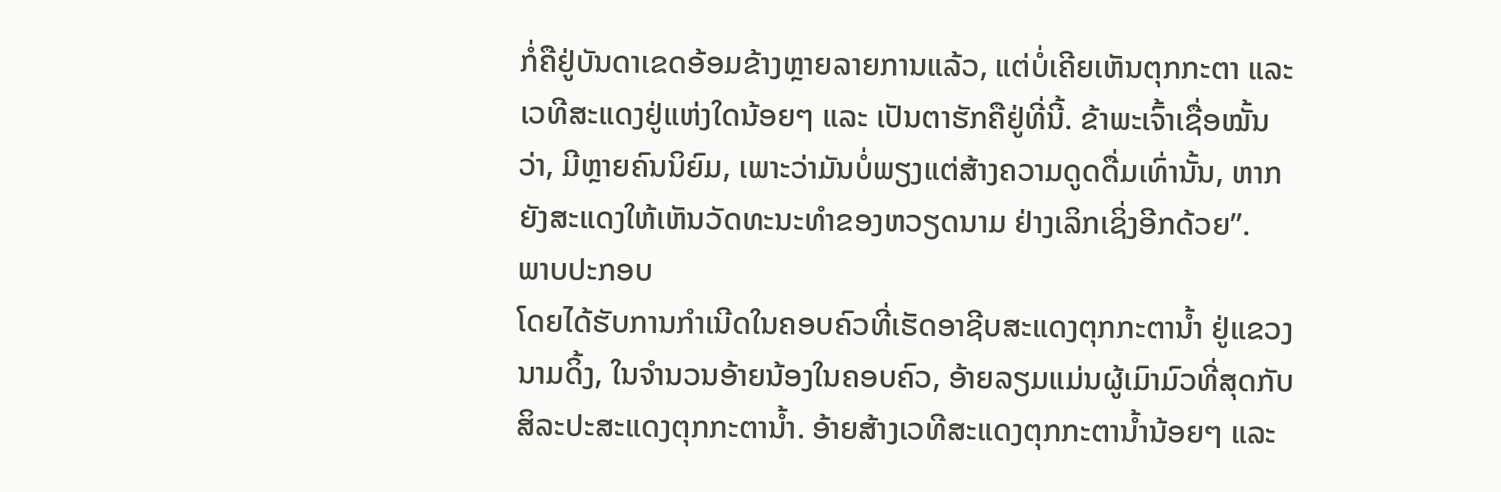ກໍ່ຄືຢູ່ບັນດາເຂດອ້ອມຂ້າງຫຼາຍລາຍການແລ້ວ, ແຕ່ບໍ່ເຄີຍເຫັນຕຸກກະຕາ ແລະ ເວທີສະແດງຢູ່ແຫ່ງໃດນ້ອຍໆ ແລະ ເປັນຕາຮັກຄືຢູ່ທີ່ນີ້. ຂ້າພະເຈົ້າເຊື່ອໝັ້ນວ່າ, ມີຫຼາຍຄົນນິຍົມ, ເພາະວ່າມັນບໍ່ພຽງແຕ່ສ້າງຄວາມດູດດື່ມເທົ່ານັ້ນ, ຫາກຍັງສະແດງໃຫ້ເຫັນວັດທະນະທຳຂອງຫວຽດນາມ ຢ່າງເລິກເຊິ່ງອີກດ້ວຍ”.
ພາບປະກອບ
ໂດຍໄດ້ຮັບການກຳເນີດໃນຄອບຄົວທີ່ເຮັດອາຊີບສະແດງຕຸກກະຕານ້ຳ ຢູ່ແຂວງ ນາມດິ້ງ, ໃນຈຳນວນອ້າຍນ້ອງໃນຄອບຄົວ, ອ້າຍລຽມແມ່ນຜູ້ເມົາມົວທີ່ສຸດກັບສິລະປະສະແດງຕຸກກະຕານ້ຳ. ອ້າຍສ້າງເວທີສະແດງຕຸກກະຕານ້ຳນ້ອຍໆ ແລະ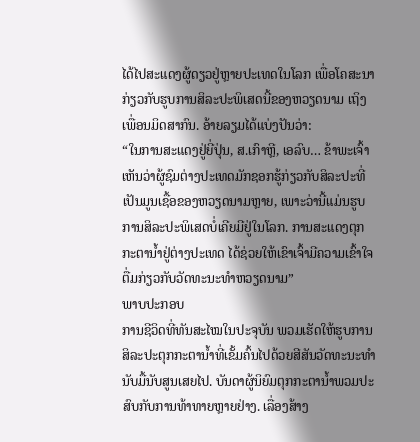ໄດ້ໄປສະແດງຜູ້ດຽວຢູ່ຫຼາຍປະເທດໃນໂລກ ເພື່ອໂຄສະນາກ່ຽວກັບຮູບການສິລະປະພິເສດນີ້ຂອງຫວຽດນາມ ເຖິງເພື່ອນມິດສາກົນ. ອ້າຍລຽມໄດ້ແບ່ງປັນວ່າ:
“ໃນການສະແດງຢູ່ຍີ່ປຸ່ນ, ສ.ເກົາຫຼີ, ເອລົບ… ຂ້າພະເຈົ້າເຫັນວ່າຜູ້ຊົມຕ່າງປະເທດມັກຊອກຮູ້ກ່ຽວກັບສິລະປະທີ່ເປັນມູນເຊື້ອຂອງຫວຽດນາມຫຼາຍ, ເພາະວ່ານີ້ແມ່ນຮູບການສິລະປະພິເສດບໍ່ເຄີຍມີຢູ່ໃນໂລກ. ການສະແດງຕຸກກະຕານ້ຳຢູ່ຕ່າງປະເທດ ໄດ້ຊ່ວຍໃຫ້ເຂົາເຈົ້າມີຄວາມເຂົ້າໃຈຕື່ມກ່ຽວກັບວັດທະນະທຳຫວຽດນາມ”
ພາບປະກອບ
ການຊີວິດທີ່ທັນສະໄໝໃນປະຈຸບັນ ພວມເຮັດໃຫ້ຮູບການສິລະປະຕຸກກະຕານ້ຳທີ່ເຂັ້ມຄົ້ນໄປດ້ວຍສີສັນວັດທະນະທຳນັບມື້ນັບສູນເສຍໄປ. ບັນດາຜູ້ນິຍົມຕຸກກະຕານ້ຳພວມປະສົບກັບການທ້າທາຍຫຼາຍຢ່າງ. ເລື່ອງສ້າງ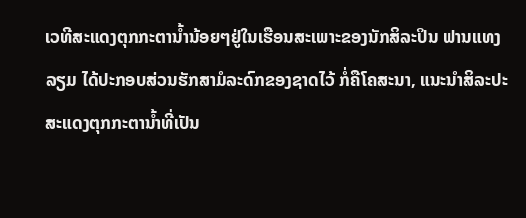ເວທີສະແດງຕຸກກະຕານ້ຳນ້ອຍໆຢູ່ໃນເຮືອນສະເພາະຂອງນັກສິລະປິນ ຟານແທງລຽມ ໄດ້ປະກອບສ່ວນຮັກສາມໍລະດົກຂອງຊາດໄວ້ ກໍ່ຄືໂຄສະນາ, ແນະນຳສິລະປະສະແດງຕຸກກະຕານ້ຳທີ່ເປັນ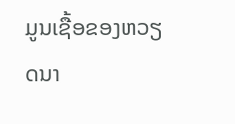ມູນເຊື້ອຂອງຫວຽດນາ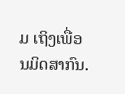ມ ເຖິງເພື່ອນມິດສາກົນ.